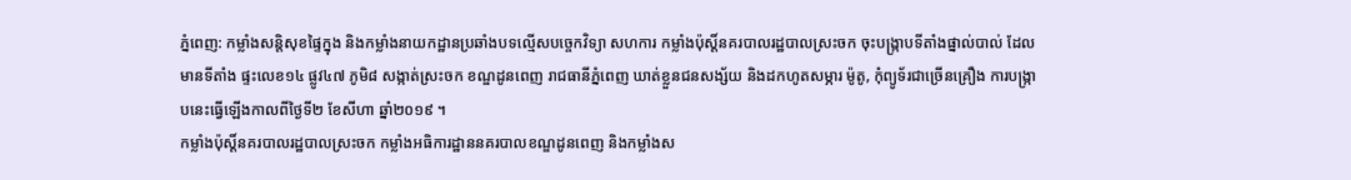ភ្នំពេញ: កម្លាំងសន្តិសុខផ្ទៃក្នុង និងកម្លាំងនាយកដ្ឋានប្រឆាំងបទល្មើសបច្ចេកវិទ្យា សហការ កម្លាំងប៉ុស្តិ៍នគរបាលរដ្ឋបាលស្រះចក ចុះបង្ក្រាបទីតាំងផ្នាល់បាល់ ដែលមានទីតាំង ផ្ទះលេខ១៤ ផ្លូវ៤៧ ភូមិ៨ សង្កាត់ស្រះចក ខណ្ឌដូនពេញ រាជធានីភ្នំពេញ ឃាត់ខ្លួនជនសង្ស័យ និងដកហូតសម្ភារ ម៉ូតូ, កុំព្យូទ័រជាច្រើនគ្រឿង ការបង្រ្កាបនេះធ្វើឡើងកាលពីថ្ងៃទី២ ខែសីហា ឆ្នាំ២០១៩ ។
កម្លាំងប៉ុស្តិ៍នគរបាលរដ្ឋបាលស្រះចក កម្លាំងអធិការដ្ឋាននគរបាលខណ្ឌដូនពេញ និងកម្លាំងស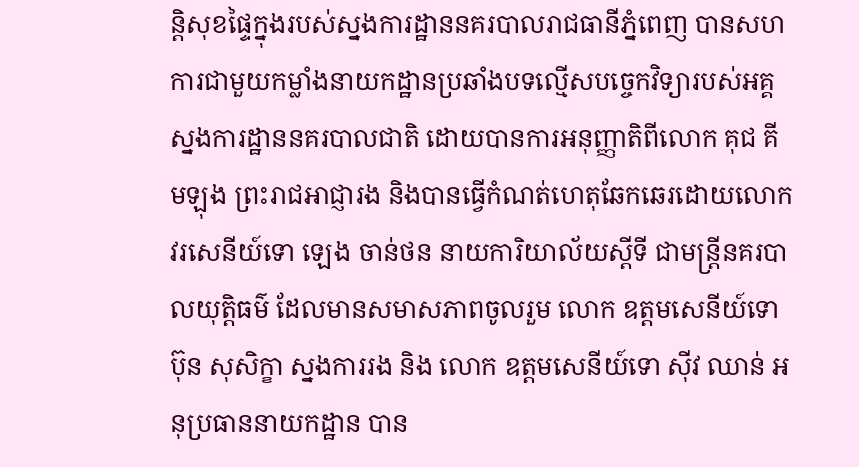ន្តិសុខផ្ទៃក្នុងរបស់ស្នងការដ្ឋាននគរបាលរាជធានីភ្នំពេញ បានសហការជាមួយកម្លាំងនាយកដ្ឋានប្រឆាំងបទល្មើសបច្ចេកវិទ្យារបស់អគ្គស្នងការដ្ឋាននគរបាលជាតិ ដោយបានការអនុញ្ញាតិពីលោក គុជ គីមឡុង ព្រះរាជអាជ្ញារង និងបានធ្វើកំណត់ហេតុឆែកឆេរដោយលោកវរសេនីយ៍ទោ ឡេង ចាន់ថន នាយការិយាល័យស្តីទី ជាមន្ត្រីនគរបាលយុត្តិធម៌ ដែលមានសមាសភាពចូលរួម លោក ឧត្តមសេនីយ៍ទោ ប៊ុន សុសិក្ខា ស្នងការរង និង លោក ឧត្តមសេនីយ៍ទោ ស៊ីវ ឈាន់ អនុប្រធាននាយកដ្ឋាន បាន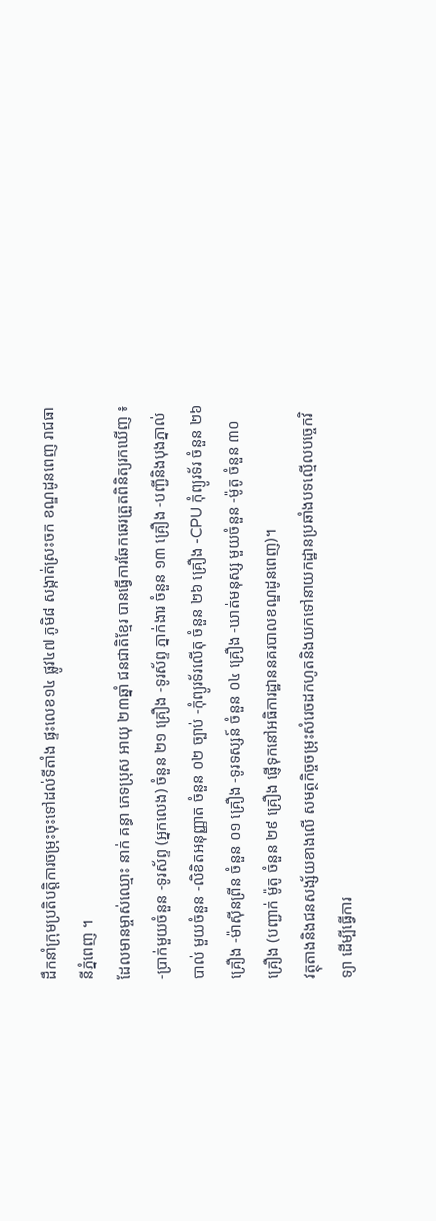ដឹកនាំក្រុមប្រតិបត្តិការចម្រុះចុះទៅដល់ទីតាំង ផ្ទះលេខ១៤ ផ្លូវ៤៧ ភូមិ៨ សង្កាត់ស្រះចក ខណ្ឌដូនពេញ រាជធានីភ្នំពេញ ។
ដែលមានម្ចាស់ឈ្មោះ នាក់ គន្ធា ភេទប្រុស អាយុ ២៣ឆ្នាំ ជនជាតិខ្មែរ បានធ្វើការឆែកឆេរត្រួតពិនិត្យរកឃើញ ៖ -ប្រាក់មួយចំនួន -ទូរស័ព្ទ (អ្នកលេង) ចំនួន ២១ គ្រឿង -ទូរស័ព្ទ ភ្នាក់ងារ ចំនួន ១៣ គ្រឿង -បញ្ជីនិងបុងភ្នាល់បាល់ មួយចំនួន -លិខិតអនុញ្ញាត ចំនួន ០២ ច្បាប់ -កុំព្យូរទ័រលើតុ ចំនួន ២៦ គ្រឿង -CPU កុំព្យូរទ័រ ចំនួន ២៦ គ្រឿង -ម៉ាស៊ីនព្រីន ចំនួន ០១ គ្រឿង -ទូរទស្សន៍ ចំនួន ០៤ គ្រឿង -ឃាត់មនុស្ស មួយចំនួន -ម៉ូតូ ចំនួន ៣០ គ្រឿង (បញ្ជាក់ ម៉ូតូ ចំនួន ២៩ គ្រឿង ផ្ញើទុកនៅអធិការដ្ឋាននគរបាលខណ្ឌដូនពេញ)។
វត្ថុតាងនិងជនសង្ស័យខាងលើ សមត្ថកិច្ចចម្រុះសំរេចដកហូតនិងយកទៅនាយកដ្ឋានប្រឆាំងបទល្មើលបច្ចេកវិទ្យា ដើម្បីធ្វើការ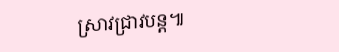ស្រាវជ្រាវបន្ត៕